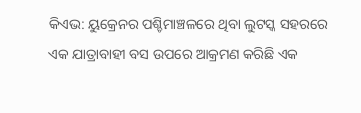କିଏଭ: ୟୁକ୍ରେନର ପଶ୍ଚିମାଞ୍ଚଳରେ ଥିବା ଲୁଟସ୍କ ସହରରେ ଏକ ଯାତ୍ରାବାହୀ ବସ ଉପରେ ଆକ୍ରମଣ କରିଛି ଏକ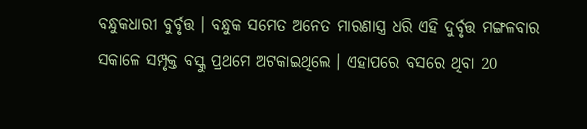ବନ୍ଧୁକଧାରୀ ବୁର୍ବୃତ୍ତ । ବନ୍ଧୁକ ସମେତ ଅନେତ ମାରଣାସ୍ତ୍ର ଧରି ଏହି ଦୁର୍ବୃତ୍ତ ମଙ୍ଗଳବାର ସକାଳେ ସମ୍ପୃକ୍ତ ବସ୍କୁ ପ୍ରଥମେ ଅଟକାଇଥିଲେ । ଏହାପରେ ବସରେ ଥିବା 20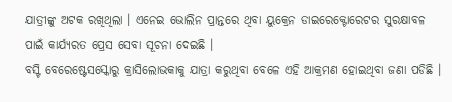ଯାତ୍ରୀଙ୍କୁ ଅଟକ ରଖିଥିଲା । ଏନେଇ ଭୋଲିନ ପ୍ରାନ୍ତରେ ଥିବା ୟୁକ୍ରେନ ଡାଇରେକ୍ଟୋରେଟର ସୁରକ୍ଷାବଳ ପାଇଁ କାର୍ଯ୍ୟରତ ପ୍ରେସ ସେବା ସୂଚନା ଦେଇଛି ।
ବସ୍ଟି ବେରେଷ୍ଟେସସ୍କୋରୁ କ୍ରାସିଲୋଭକାକୁ ଯାତ୍ରା କରୁଥିବା ବେଳେ ଏହି ଆକ୍ରମଣ ହୋଇଥିବା ଜଣା ପଡିଛି ।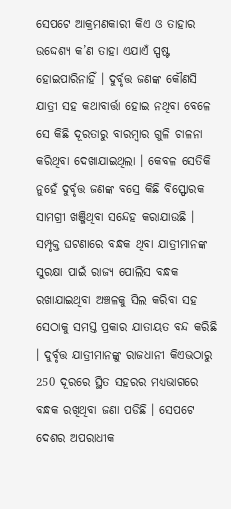ସେପଟେ ଆକ୍ରମଣକାରୀ କିଏ ଓ ତାହାର ଉଦ୍ଦେଶ୍ୟ କ’ଣ ତାହା ଏଯାଏଁ ସ୍ପଷ୍ଟ ହୋଇପାରିନାହିଁ । ଦୁର୍ବୃତ୍ତ ଜଣଙ୍କ କୌଣସି ଯାତ୍ରୀ ସହ କଥାବାର୍ତ୍ତା ହୋଇ ନଥିବା ବେଳେ ସେ କିଛି ଦୂରତାରୁ ବାରମ୍ବାର ଗୁଳି ଚାଳନା କରିଥିବା ଦେଖାଯାଇଥିଲା । କେବଳ ସେତିକି ନୁହେଁ ଦୁର୍ବୃତ୍ତ ଜଣଙ୍କ ବସ୍ରେ କିଛି ବିସ୍ଫୋରକ ସାମଗ୍ରୀ ଖଞ୍ଜିଥିବା ସନ୍ଦେହ କରାଯାଉଛି ।
ସମ୍ପୃକ୍ତ ଘଟଣାରେ ବନ୍ଧକ ଥିବା ଯାତ୍ରୀମାନଙ୍କ ସୁରକ୍ଷା ପାଇଁ ରାଜ୍ୟ ପୋଲିସ ବନ୍ଧକ ରଖାଯାଇଥିବା ଅଞ୍ଚଳକୁ ସିଲ କରିବା ସହ ସେଠାକୁ ସମସ୍ତ ପ୍ରକାର ଯାତାୟତ ବନ୍ଦ କରିଛି । ଦୁର୍ବୃତ୍ତ ଯାତ୍ରୀମାନଙ୍କୁ ରାଜଧାନୀ କିଏଭଠାରୁ 250 ଦୂରରେ ସ୍ଥିତ ସହରର ମଧ୍ୟଭାଗରେ ବନ୍ଧକ ରଖିଥିବା ଜଣା ପଡିଛି । ସେପଟେ ଦେଶର ଅପରାଧୀକ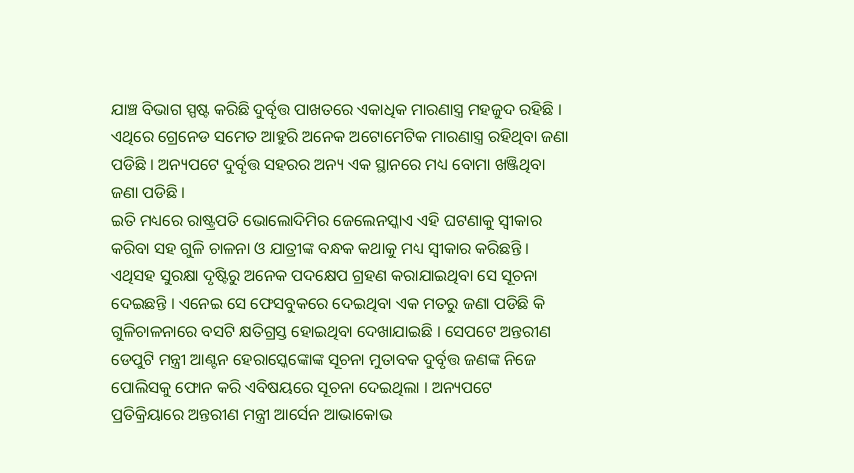ଯାଞ୍ଚ ବିଭାଗ ସ୍ପଷ୍ଟ କରିଛି ଦୁର୍ବୃତ୍ତ ପାଖତରେ ଏକାଧିକ ମାରଣାସ୍ତ୍ର ମହଜୁଦ ରହିଛି । ଏଥିରେ ଗ୍ରେନେଡ ସମେତ ଆହୁରି ଅନେକ ଅଟୋମେଟିକ ମାରଣାସ୍ତ୍ର ରହିଥିବା ଜଣା ପଡିଛି । ଅନ୍ୟପଟେ ଦୁର୍ବୃତ୍ତ ସହରର ଅନ୍ୟ ଏକ ସ୍ଥାନରେ ମଧ୍ୟ ବୋମା ଖଞ୍ଜିଥିବା ଜଣା ପଡିଛି ।
ଇତି ମଧ୍ୟରେ ରାଷ୍ଟ୍ରପତି ଭୋଲୋଦିମିର ଜେଲେନସ୍କାଏ ଏହି ଘଟଣାକୁ ସ୍ବୀକାର କରିବା ସହ ଗୁଳି ଚାଳନା ଓ ଯାତ୍ରୀଙ୍କ ବନ୍ଧକ କଥାକୁ ମଧ୍ୟ ସ୍ବୀକାର କରିଛନ୍ତି । ଏଥିସହ ସୁରକ୍ଷା ଦୃଷ୍ଟିରୁ ଅନେକ ପଦକ୍ଷେପ ଗ୍ରହଣ କରାଯାଇଥିବା ସେ ସୂଚନା ଦେଇଛନ୍ତି । ଏନେଇ ସେ ଫେସବୁକରେ ଦେଇଥିବା ଏକ ମତରୁ ଜଣା ପଡିଛି କି ଗୁଳିଚାଳନାରେ ବସଟି କ୍ଷତିଗ୍ରସ୍ତ ହୋଇଥିବା ଦେଖାଯାଇଛି । ସେପଟେ ଅନ୍ତରୀଣ ଡେପୁଟି ମନ୍ତ୍ରୀ ଆଣ୍ଟନ ହେରାସ୍କେଙ୍କୋଙ୍କ ସୂଚନା ମୁତାବକ ଦୁର୍ବୃତ୍ତ ଜଣଙ୍କ ନିଜେ ପୋଲିସକୁ ଫୋନ କରି ଏବିଷୟରେ ସୂଚନା ଦେଇଥିଲା । ଅନ୍ୟପଟେ ପ୍ରତିକ୍ରିୟାରେ ଅନ୍ତରୀଣ ମନ୍ତ୍ରୀ ଆର୍ସେନ ଆଭାକୋଭ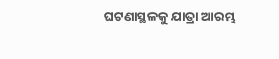ଘଟଣାସ୍ଥଳକୁ ଯାତ୍ରା ଆରମ୍ଭ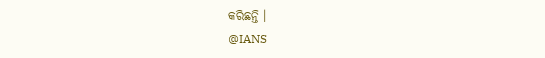କରିଛନ୍ତି ।
@IANS